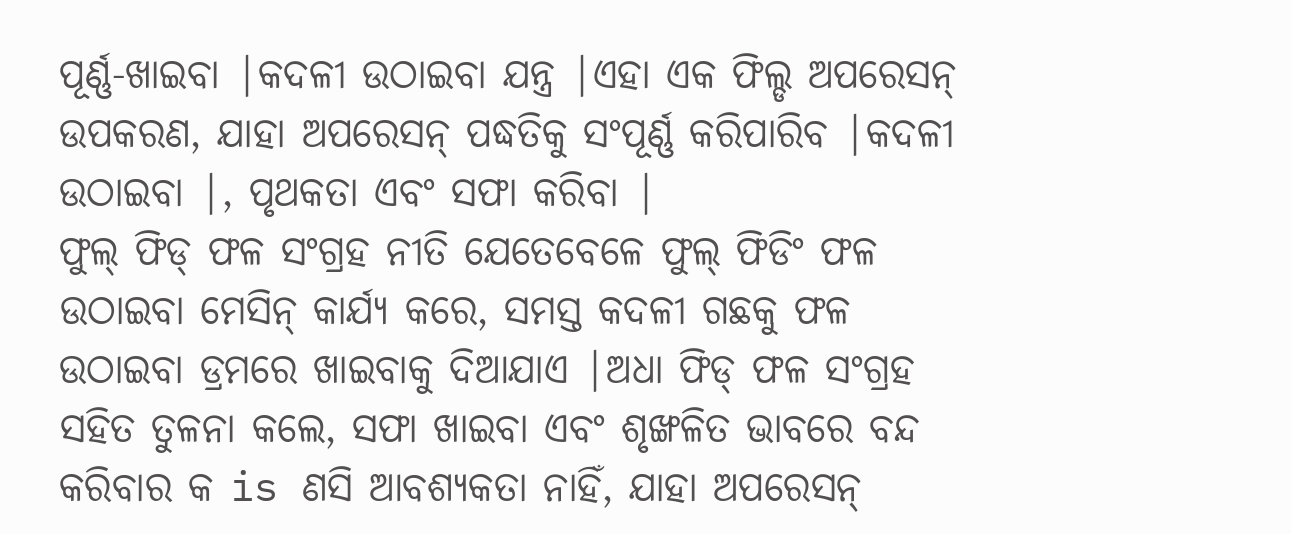ପୂର୍ଣ୍ଣ-ଖାଇବା |କଦଳୀ ଉଠାଇବା ଯନ୍ତ୍ର |ଏହା ଏକ ଫିଲ୍ଡ ଅପରେସନ୍ ଉପକରଣ, ଯାହା ଅପରେସନ୍ ପଦ୍ଧତିକୁ ସଂପୂର୍ଣ୍ଣ କରିପାରିବ |କଦଳୀ ଉଠାଇବା |, ପୃଥକତା ଏବଂ ସଫା କରିବା |
ଫୁଲ୍ ଫିଡ୍ ଫଳ ସଂଗ୍ରହ ନୀତି ଯେତେବେଳେ ଫୁଲ୍ ଫିଡିଂ ଫଳ ଉଠାଇବା ମେସିନ୍ କାର୍ଯ୍ୟ କରେ, ସମସ୍ତ କଦଳୀ ଗଛକୁ ଫଳ ଉଠାଇବା ଡ୍ରମରେ ଖାଇବାକୁ ଦିଆଯାଏ |ଅଧା ଫିଡ୍ ଫଳ ସଂଗ୍ରହ ସହିତ ତୁଳନା କଲେ, ସଫା ଖାଇବା ଏବଂ ଶୃଙ୍ଖଳିତ ଭାବରେ ବନ୍ଦ କରିବାର କ is ଣସି ଆବଶ୍ୟକତା ନାହିଁ, ଯାହା ଅପରେସନ୍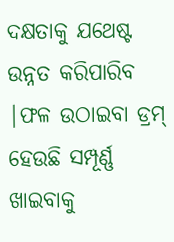ଦକ୍ଷତାକୁ ଯଥେଷ୍ଟ ଉନ୍ନତ କରିପାରିବ |ଫଳ ଉଠାଇବା ଡ୍ରମ୍ ହେଉଛି ସମ୍ପୂର୍ଣ୍ଣ ଖାଇବାକୁ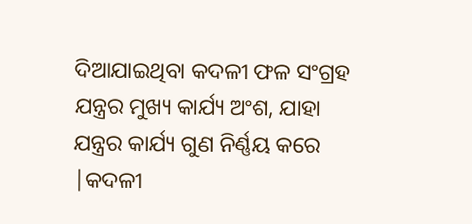ଦିଆଯାଇଥିବା କଦଳୀ ଫଳ ସଂଗ୍ରହ ଯନ୍ତ୍ରର ମୁଖ୍ୟ କାର୍ଯ୍ୟ ଅଂଶ, ଯାହା ଯନ୍ତ୍ରର କାର୍ଯ୍ୟ ଗୁଣ ନିର୍ଣ୍ଣୟ କରେ |କଦଳୀ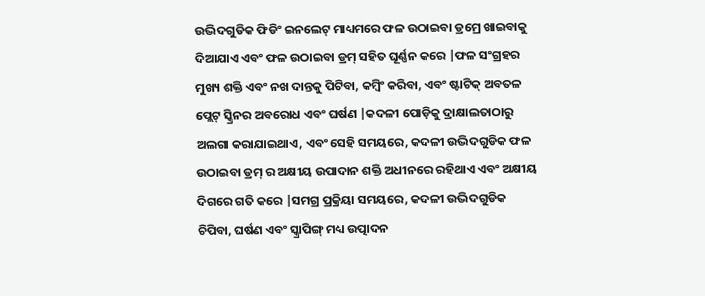ଉଦ୍ଭିଦଗୁଡିକ ଫିଡିଂ ଇନଲେଟ୍ ମାଧ୍ୟମରେ ଫଳ ଉଠାଇବା ଡ୍ରମ୍ରେ ଖାଇବାକୁ ଦିଆଯାଏ ଏବଂ ଫଳ ଉଠାଇବା ଡ୍ରମ୍ ସହିତ ଘୂର୍ଣ୍ଣନ କରେ |ଫଳ ସଂଗ୍ରହର ମୁଖ୍ୟ ଶକ୍ତି ଏବଂ ନଖ ଦାନ୍ତକୁ ପିଟିବା, କମ୍ବିଂ କରିବା, ଏବଂ ଷ୍ଟାଟିକ୍ ଅବତଳ ପ୍ଲେଟ୍ ସ୍କ୍ରିନର ଅବରୋଧ ଏବଂ ଘର୍ଷଣ |କଦଳୀ ପୋଡ଼ିକୁ ଦ୍ରାକ୍ଷାଲତାଠାରୁ ଅଲଗା କରାଯାଇଥାଏ, ଏବଂ ସେହି ସମୟରେ, କଦଳୀ ଉଦ୍ଭିଦଗୁଡିକ ଫଳ ଉଠାଇବା ଡ୍ରମ୍ ର ଅକ୍ଷୀୟ ଉପାଦାନ ଶକ୍ତି ଅଧୀନରେ ରହିଥାଏ ଏବଂ ଅକ୍ଷୀୟ ଦିଗରେ ଗତି କରେ |ସମଗ୍ର ପ୍ରକ୍ରିୟା ସମୟରେ, କଦଳୀ ଉଦ୍ଭିଦଗୁଡିକ ଚିପିବା, ଘର୍ଷଣ ଏବଂ ସ୍କ୍ରାପିଙ୍ଗ୍ ମଧ୍ୟ ଉତ୍ପାଦନ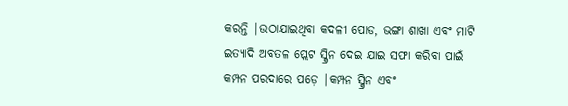କରନ୍ତି |ଉଠାଯାଇଥିବା କଦଳୀ ପୋଡ, ଭଙ୍ଗା ଶାଖା ଏବଂ ମାଟି ଇତ୍ୟାଦି ଅବତଳ ପ୍ଲେଟ ସ୍କ୍ରିନ ଦେଇ ଯାଇ ସଫା କରିବା ପାଇଁ କମ୍ପନ ପରଦାରେ ପଡ଼େ |କମ୍ପନ ସ୍କ୍ରିନ ଏବଂ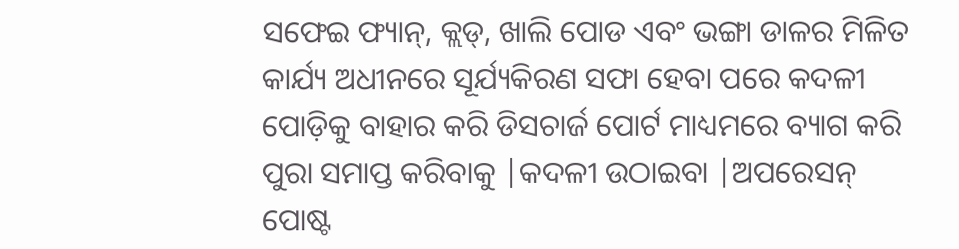ସଫେଇ ଫ୍ୟାନ୍, କ୍ଲଡ୍, ଖାଲି ପୋଡ ଏବଂ ଭଙ୍ଗା ଡାଳର ମିଳିତ କାର୍ଯ୍ୟ ଅଧୀନରେ ସୂର୍ଯ୍ୟକିରଣ ସଫା ହେବା ପରେ କଦଳୀ ପୋଡ଼ିକୁ ବାହାର କରି ଡିସଚାର୍ଜ ପୋର୍ଟ ମାଧ୍ୟମରେ ବ୍ୟାଗ କରି ପୁରା ସମାପ୍ତ କରିବାକୁ |କଦଳୀ ଉଠାଇବା |ଅପରେସନ୍
ପୋଷ୍ଟ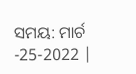ସମୟ: ମାର୍ଚ -25-2022 |